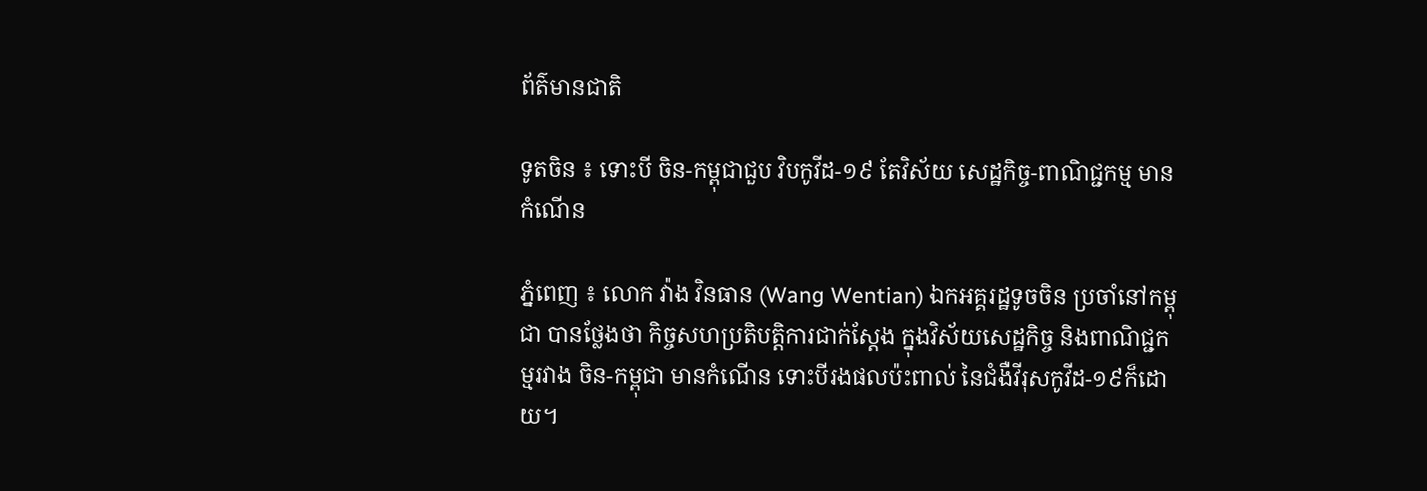ព័ត៌មានជាតិ

ទូតចិន ៖ ទោះបី ចិន-កម្ពុជាជួប វិបកូវីដ-១៩ តែវិស័យ សេដ្ឋកិច្ច-ពាណិជ្ជកម្ម មានកំណើន

ភ្នំពេញ ៖ លោក វ៉ាង វិនធាន (Wang Wentian) ឯកអគ្គរដ្ឋទូចចិន ប្រចាំនៅកម្ពុជា បានថ្លែងថា កិច្ចសហប្រតិបត្តិការជាក់ស្ដែង ក្នុងវិស័យសេដ្ឋកិច្ច និងពាណិជ្ជកម្មរវាង ចិន-កម្ពុជា មានកំណើន ទោះបីរងផលប៉ះពាល់ នៃជំងឺវីរុសកូវីដ-១៩ក៏ដោយ។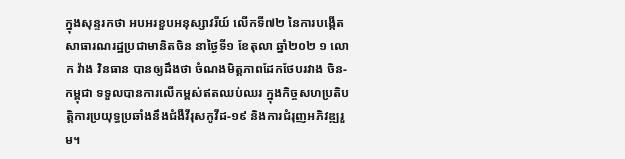ក្នុងសុន្ទរកថា អបអរខួបអនុស្សាវរីយ៍ លើកទី៧២ នៃការបង្កើតសាធារណរដ្ឋប្រជាមានិតចិន នាថ្ងៃទី១ ខែតុលា ឆ្នាំ២០២ ១ លោក វ៉ាង វិនធាន បានឲ្យដឹងថា ចំណងមិត្តភាពដែកថែបរវាង ចិន-កម្ពុជា ទទួលបានការលើកម្ពស់ឥតឈប់ឈរ ក្នុងកិច្ចសហប្រតិបត្តិការប្រយុទ្ធប្រឆាំងនឹងជំងឺវីរុសកូវីដ-១៩ និងការជំរុញអភិវឌ្ឍរួម។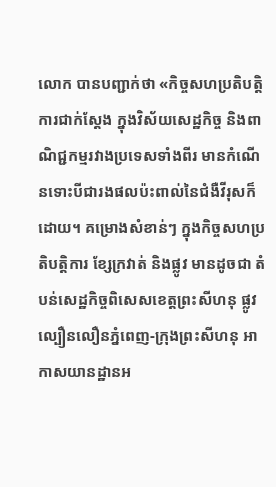លោក បានបញ្ជាក់ថា «កិច្ចសហប្រតិបត្តិការជាក់ស្ដែង ក្នុងវិស័យសេដ្ឋកិច្ច និងពាណិជ្ជកម្មរវាងប្រទេសទាំងពីរ មានកំណើនទោះបីជារងផលប៉ះពាល់នៃជំងឺវីរុសក៏ដោយ។ គម្រោងសំខាន់ៗ ក្នុងកិច្ចសហប្រតិបត្តិការ ខ្សែក្រវាត់ និងផ្លូវ មានដូចជា តំបន់សេដ្ឋកិច្ចពិសេសខេត្តព្រះសីហនុ ផ្លូវល្បឿនលឿនភ្នំពេញ-ក្រុងព្រះសីហនុ អាកាសយានដ្ឋានអ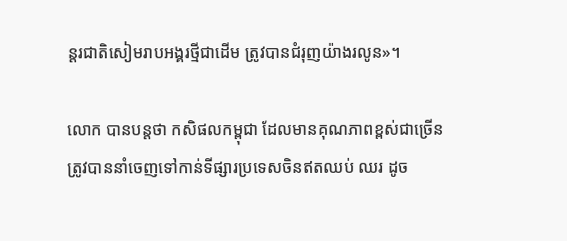ន្តរជាតិសៀមរាបអង្គរថ្មីជាដើម ត្រូវបានជំរុញយ៉ាងរលូន»។

លោក បានបន្ដថា កសិផលកម្ពុជា ដែលមានគុណភាពខ្ពស់ជាច្រើនត្រូវបាននាំចេញទៅកាន់ទីផ្សារប្រទេសចិនឥតឈប់ ឈរ ដូច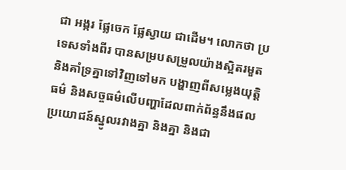ជា អង្ករ ផ្លែចេក ផ្លែស្វាយ ជាដើម។ លោកថា ប្រទេសទាំងពីរ បានសម្របសម្រួលយ៉ាងស្អិតរមួត និងគាំទ្រគ្នាទៅវិញទៅមក បង្ហាញពីសម្លេងយុត្តិធម៌ និងសច្ចធម៌លើបញ្ហាដែលពាក់ព័ន្ធនឹងផលប្រយោជន៍ស្នូលរវាងគ្នា និងគ្នា និងជា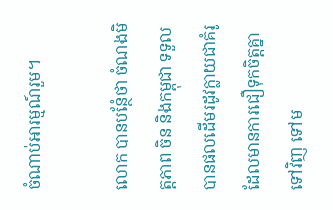ចំណាប់អារម្មណ៍រួម។

លោក បានបន្ថែំថា ចំណងមិត្តភាព ចិន និងកម្ពុជា ទទួលបានផលដើមរដូវក្លាយជាគំរូ ដែលមានការជឿទុកចិត្តគ្នា ទៅវិញ ទៅម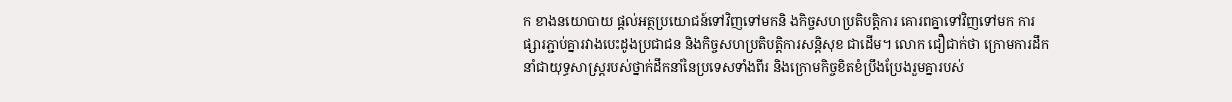ក ខាងនយោបាយ ផ្តល់អត្ថប្រយោជន៍ទៅវិញទៅមកនិ ងកិច្ចសហប្រតិបត្តិការ គោរពគ្នាទៅវិញទៅមក ការផ្សារភ្ជាប់គ្នារវាងបេះដូងប្រជាជន និងកិច្ចសហប្រតិបត្តិការសន្តិសុខ ជាដើម។ លោក ជឿជាក់ថា ក្រោមការដឹកនាំជាយុទ្ធសាស្ត្ររបស់ថ្នាក់ដឹកនាំនៃប្រទេសទាំងពីរ និងក្រោមកិច្ចខិតខំប្រឹងប្រែងរួមគ្នារបស់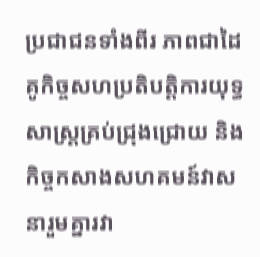ប្រជាជនទាំងពីរ ភាពជាដៃគូកិច្ចសហប្រតិបត្តិការយុទ្ធសាស្ត្រគ្រប់ជ្រុងជ្រោយ និងកិច្ចកសាងសហគមន៍វាសនារួមគ្នារវា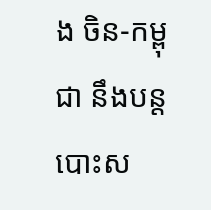ង ចិន-កម្ពុជា នឹងបន្តបោះស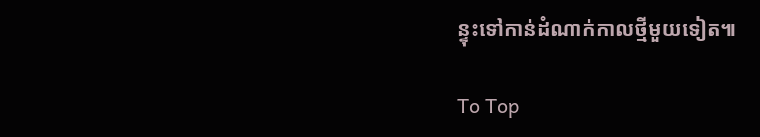ន្ទុះទៅកាន់ដំណាក់កាលថ្មីមួយទៀត៕

To Top